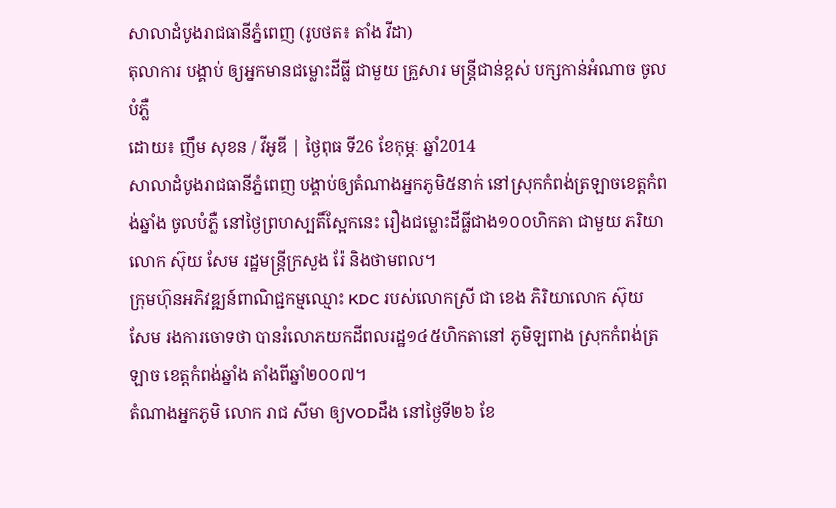សាលាដំបូងរាជធានីភ្នំពេញ (រូបថត៖ តាំង វីដា)
តុលាការ បង្គាប់ ឲ្យអ្នកមានជម្លោះដីធ្លី ជាមួយ គ្រួសារ មន្ត្រីជាន់ខ្ពស់ បក្សកាន់អំណាច ចូលបំភ្លឺ
ដោយ៖ ញឹម សុខន / វីអូឌី | ថ្ងៃពុធ ទី26 ខែកុម្ភៈ ឆ្នាំ2014
សាលាដំបូងរាជធានីភ្នំពេញ បង្គាប់ឲ្យតំណាងអ្នកភូមិ៥នាក់ នៅស្រុកកំពង់ត្រឡាចខេត្តកំពង់ឆ្នាំង ចូលបំភ្លឺ នៅថ្ងៃព្រហស្បតិ៍ស្អែកនេះ រឿងជម្លោះដីធ្លីជាង១០០ហិកតា ជាមួយ ភរិយា លោក ស៊ុយ សែម រដ្ឋមន្ត្រីក្រសួង រ៉ែ និងថាមពល។
ក្រុមហ៊ុនអភិវឌ្ឍន៍ពាណិជ្ជកម្មឈ្មោះ KDC របស់លោកស្រី ជា ខេង ភិរិយាលោក ស៊ុយ សែម រងការចោទថា បានរំលោភយកដីពលរដ្ឋ១៤៥ហិកតានៅ ភូមិឡពាង ស្រុកកំពង់ត្រឡាច ខេត្តកំពង់ឆ្នាំង តាំងពីឆ្នាំ២០០៧។
តំណាងអ្នកភូមិ លោក រាជ សីមា ឲ្យVODដឹង នៅថ្ងៃទី២៦ ខែ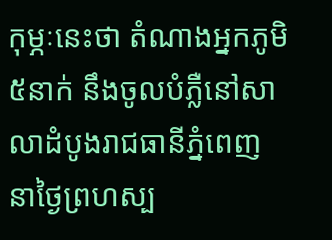កុម្ភៈនេះថា តំណាងអ្នកភូមិ៥នាក់ នឹងចូលបំភ្លឺនៅសាលាដំបូងរាជធានីភ្នំពេញ នាថ្ងៃព្រហស្ប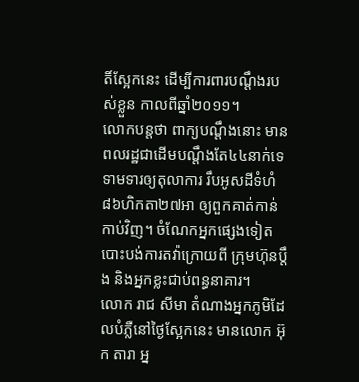តិ៍ស្អែកនេះ ដើម្បីការពារបណ្តឹងរបស់ខ្លួន កាលពីឆ្នាំ២០១១។
លោកបន្តថា ពាក្យបណ្តឹងនោះ មានពលរដ្ឋជាដើមបណ្តឹងតែ៤៤នាក់ទេ ទាមទារឲ្យតុលាការ រឹបអូសដីទំហំ៨៦ហិកតា២៧អា ឲ្យពួកគាត់កាន់កាប់វិញ។ ចំណែកអ្នកផ្សេងទៀតបោះបង់ការតវ៉ាក្រោយពី ក្រុមហ៊ុនប្តឹង និងអ្នកខ្លះជាប់ពន្ធនាគារ។
លោក រាជ សីមា តំណាងអ្នកភូមិដែលបំភ្លឺនៅថ្ងៃស្អែកនេះ មានលោក អ៊ុក តារា អ្ន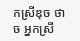កស្រីឌុច ថាច អ្នកស្រី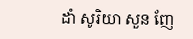ដាំ សូរិយា សួន ញែ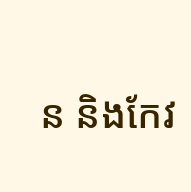ន និងកែវ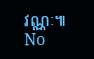វណ្ណៈ៕
No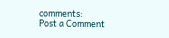comments:
Post a Comment